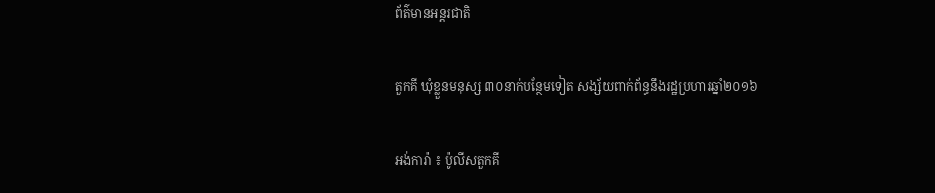ព័ត៌មានអន្តរជាតិ

តួកគី ឃុំខ្លួនមនុស្ស ៣០នាក់បន្ថែមទៀត សង្ស័យពាក់ព័ន្ធនឹងរដ្ឋប្រហារឆ្នាំ២០១៦

អង់ការ៉ា ៖ ប៉ូលីសតួកគី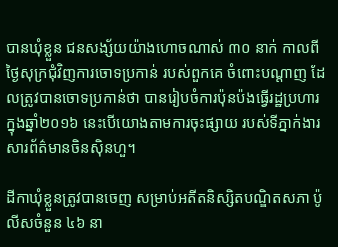បានឃុំខ្លួន ជនសង្ស័យយ៉ាងហោចណាស់ ៣០ នាក់ កាលពីថ្ងៃសុក្រជុំវិញការចោទប្រកាន់ របស់ពួកគេ ចំពោះបណ្តាញ ដែលត្រូវបានចោទប្រកាន់ថា បានរៀបចំការប៉ុនប៉ងធ្វើរដ្ឋប្រហារ ក្នុងឆ្នាំ២០១៦ នេះបើយោងតាមការចុះផ្សាយ របស់ទីភ្នាក់ងារ សារព័ត៌មានចិនស៊ិនហួ។

ដីកាឃុំខ្លួនត្រូវបានចេញ សម្រាប់អតីតនិស្សិតបណ្ឌិតសភា ប៉ូលីសចំនួន ៤៦ នា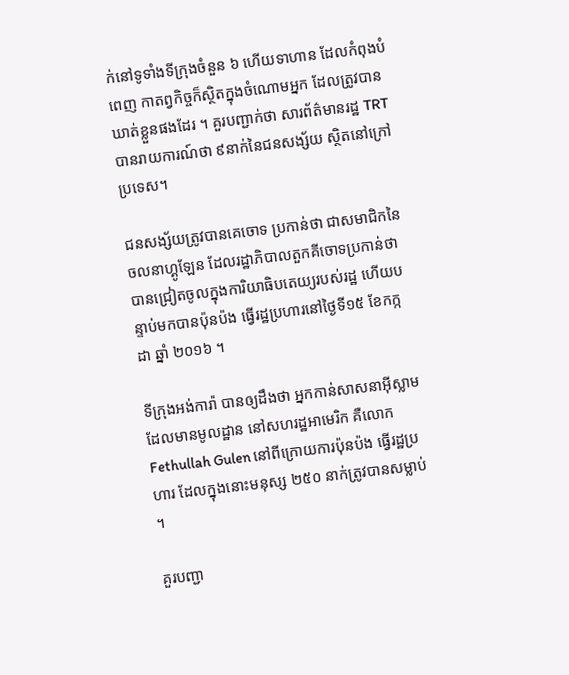ក់នៅទូទាំងទីក្រុងចំនួន ៦ ហើយទាហាន ដែលកំពុងបំពេញ កាតព្វកិច្ចក៏ស្ថិតក្នុងចំណោមអ្នក ដែលត្រូវបានឃាត់ខ្លួនផងដែរ ។ គួរបញ្ជាក់ថា សារព័ត៌មានរដ្ឋ TRT បានរាយការណ៍ថា ៩នាក់នៃជនសង្ស័យ ស្ថិតនៅក្រៅប្រទេស។

ជនសង្ស័យត្រូវបានគេចោទ ប្រកាន់ថា ជាសមាជិកនៃចលនាហ្គូឡែន ដែលរដ្ឋាភិបាលតួកគីចោទប្រកាន់ថា បានជ្រៀតចូលក្នុងការិយាធិបតេយ្យរបស់រដ្ឋ ហើយបន្ទាប់មកបានប៉ុនប៉ង ធ្វើរដ្ឋប្រហារនៅថ្ងៃទី១៥ ខែកក្កដា ឆ្នាំ ២០១៦ ។

ទីក្រុងអង់ការ៉ា បានឲ្យដឹងថា អ្នកកាន់សាសនាអ៊ីស្លាម ដែលមានមូលដ្ឋាន នៅសហរដ្ឋអាមេរិក គឺលោក Fethullah Gulen នៅពីក្រោយការប៉ុនប៉ង ធ្វើរដ្ឋប្រហារ ដែលក្នុងនោះមនុស្ស ២៥០ នាក់ត្រូវបានសម្លាប់ ។

គួរបញ្ជា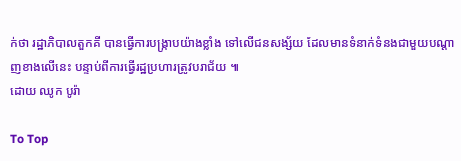ក់ថា រដ្ឋាភិបាលតួកគី បានធ្វើការបង្រ្កាបយ៉ាងខ្លាំង ទៅលើជនសង្ស័យ ដែលមានទំនាក់ទំនងជាមួយបណ្តាញខាងលើនេះ បន្ទាប់ពីការធ្វើរដ្ឋប្រហារត្រូវបរាជ័យ ៕
ដោយ ឈូក បូរ៉ា

To Top